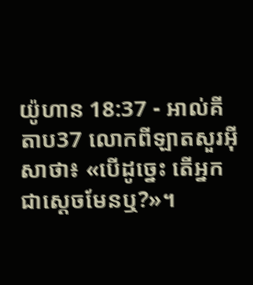យ៉ូហាន 18:37 - អាល់គីតាប37 លោកពីឡាតសួរអ៊ីសាថា៖ «បើដូច្នេះ តើអ្នកជាស្ដេចមែនឬ?»។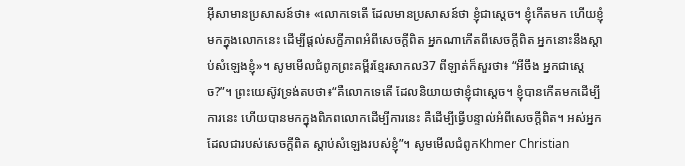អ៊ីសាមានប្រសាសន៍ថា៖ «លោកទេតើ ដែលមានប្រសាសន៍ថា ខ្ញុំជាស្ដេច។ ខ្ញុំកើតមក ហើយខ្ញុំមកក្នុងលោកនេះ ដើម្បីផ្ដល់សក្ខីភាពអំពីសេចក្ដីពិត អ្នកណាកើតពីសេចក្ដីពិត អ្នកនោះនឹងស្ដាប់សំឡេងខ្ញុំ»។ សូមមើលជំពូកព្រះគម្ពីរខ្មែរសាកល37 ពីឡាត់ក៏សួរថា៖ “អីចឹង អ្នកជាស្ដេច?”។ ព្រះយេស៊ូវទ្រង់តបថា៖“គឺលោកទេតើ ដែលនិយាយថាខ្ញុំជាស្ដេច។ ខ្ញុំបានកើតមកដើម្បីការនេះ ហើយបានមកក្នុងពិភពលោកដើម្បីការនេះ គឺដើម្បីធ្វើបន្ទាល់អំពីសេចក្ដីពិត។ អស់អ្នកដែលជារបស់សេចក្ដីពិត ស្ដាប់សំឡេងរបស់ខ្ញុំ”។ សូមមើលជំពូកKhmer Christian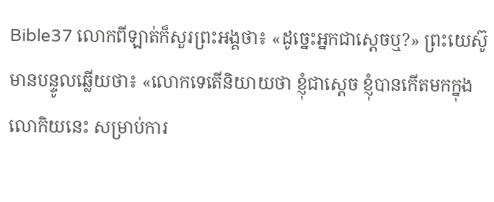Bible37 លោកពីឡាត់ក៏សួរព្រះអង្គថា៖ «ដូច្នេះអ្នកជាស្តេចឬ?» ព្រះយេស៊ូមានបន្ទូលឆ្លើយថា៖ «លោកទេតើនិយាយថា ខ្ញុំជាស្តេច ខ្ញុំបានកើតមកក្នុងលោកិយនេះ សម្រាប់ការ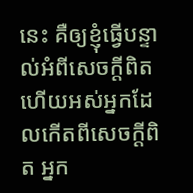នេះ គឺឲ្យខ្ញុំធ្វើបន្ទាល់អំពីសេចក្ដីពិត ហើយអស់អ្នកដែលកើតពីសេចក្ដីពិត អ្នក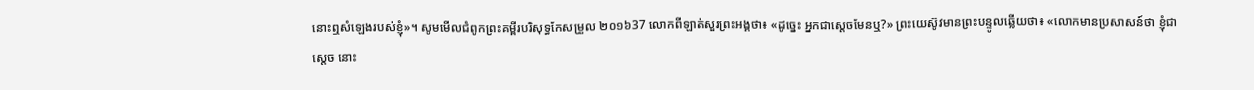នោះឮសំឡេងរបស់ខ្ញុំ»។ សូមមើលជំពូកព្រះគម្ពីរបរិសុទ្ធកែសម្រួល ២០១៦37 លោកពីឡាត់សួរព្រះអង្គថា៖ «ដូច្នេះ អ្នកជាស្តេចមែនឬ?» ព្រះយេស៊ូវមានព្រះបន្ទូលឆ្លើយថា៖ «លោកមានប្រសាសន៍ថា ខ្ញុំជាស្តេច នោះ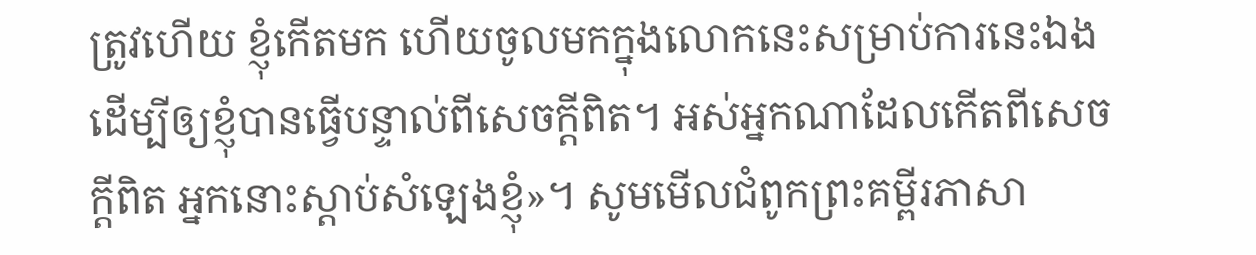ត្រូវហើយ ខ្ញុំកើតមក ហើយចូលមកក្នុងលោកនេះសម្រាប់ការនេះឯង ដើម្បីឲ្យខ្ញុំបានធ្វើបន្ទាល់ពីសេចក្តីពិត។ អស់អ្នកណាដែលកើតពីសេចក្តីពិត អ្នកនោះស្តាប់សំឡេងខ្ញុំ»។ សូមមើលជំពូកព្រះគម្ពីរភាសា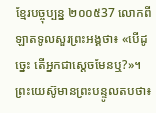ខ្មែរបច្ចុប្បន្ន ២០០៥37 លោកពីឡាតទូលសួរព្រះអង្គថា៖ «បើដូច្នេះ តើអ្នកជាស្ដេចមែនឬ?»។ ព្រះយេស៊ូមានព្រះបន្ទូលតបថា៖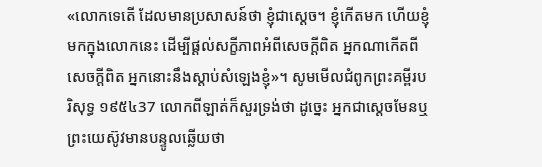«លោកទេតើ ដែលមានប្រសាសន៍ថា ខ្ញុំជាស្ដេច។ ខ្ញុំកើតមក ហើយខ្ញុំមកក្នុងលោកនេះ ដើម្បីផ្ដល់សក្ខីភាពអំពីសេចក្ដីពិត អ្នកណាកើតពីសេចក្ដីពិត អ្នកនោះនឹងស្ដាប់សំឡេងខ្ញុំ»។ សូមមើលជំពូកព្រះគម្ពីរបរិសុទ្ធ ១៩៥៤37 លោកពីឡាត់ក៏សួរទ្រង់ថា ដូច្នេះ អ្នកជាស្តេចមែនឬ ព្រះយេស៊ូវមានបន្ទូលឆ្លើយថា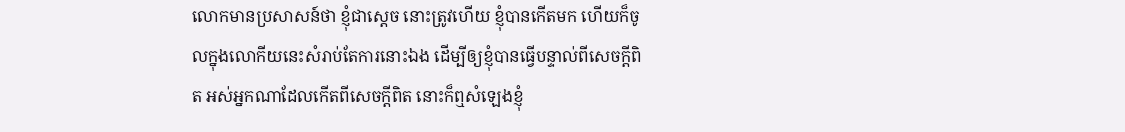លោកមានប្រសាសន៍ថា ខ្ញុំជាស្តេច នោះត្រូវហើយ ខ្ញុំបានកើតមក ហើយក៏ចូលក្នុងលោកីយនេះសំរាប់តែការនោះឯង ដើម្បីឲ្យខ្ញុំបានធ្វើបន្ទាល់ពីសេចក្ដីពិត អស់អ្នកណាដែលកើតពីសេចក្ដីពិត នោះក៏ឮសំឡេងខ្ញុំ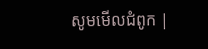សូមមើលជំពូក |